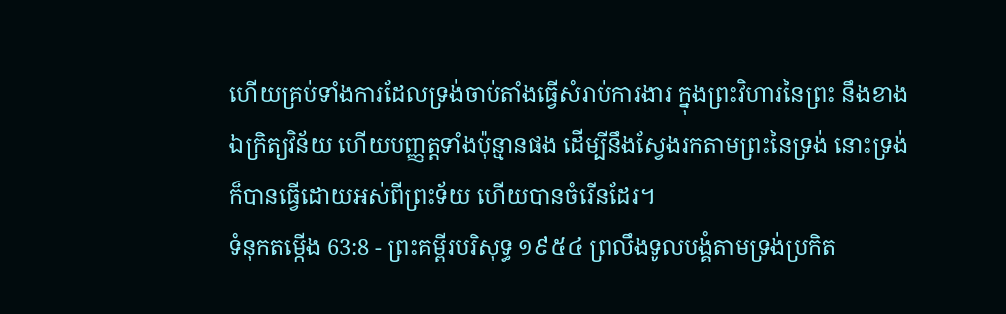ហើយគ្រប់ទាំងការដែលទ្រង់ចាប់តាំងធ្វើសំរាប់ការងារ ក្នុងព្រះវិហារនៃព្រះ នឹងខាងឯក្រិត្យវិន័យ ហើយបញ្ញត្តទាំងប៉ុន្មានផង ដើម្បីនឹងស្វែងរកតាមព្រះនៃទ្រង់ នោះទ្រង់ក៏បានធ្វើដោយអស់ពីព្រះទ័យ ហើយបានចំរើនដែរ។
ទំនុកតម្កើង 63:8 - ព្រះគម្ពីរបរិសុទ្ធ ១៩៥៤ ព្រលឹងទូលបង្គំតាមទ្រង់ប្រកិត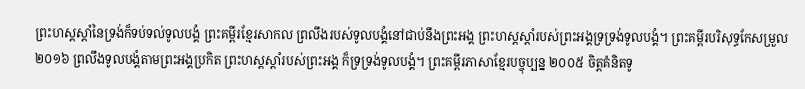ព្រះហស្តស្តាំនៃទ្រង់ក៏ទប់ទល់ទូលបង្គំ ព្រះគម្ពីរខ្មែរសាកល ព្រលឹងរបស់ទូលបង្គំនៅជាប់នឹងព្រះអង្គ ព្រះហស្តស្ដាំរបស់ព្រះអង្គទ្រទ្រង់ទូលបង្គំ។ ព្រះគម្ពីរបរិសុទ្ធកែសម្រួល ២០១៦ ព្រលឹងទូលបង្គំតាមព្រះអង្គប្រកិត ព្រះហស្តស្តាំរបស់ព្រះអង្គ ក៏ទ្រទ្រង់ទូលបង្គំ។ ព្រះគម្ពីរភាសាខ្មែរបច្ចុប្បន្ន ២០០៥ ចិត្តគំនិតទូ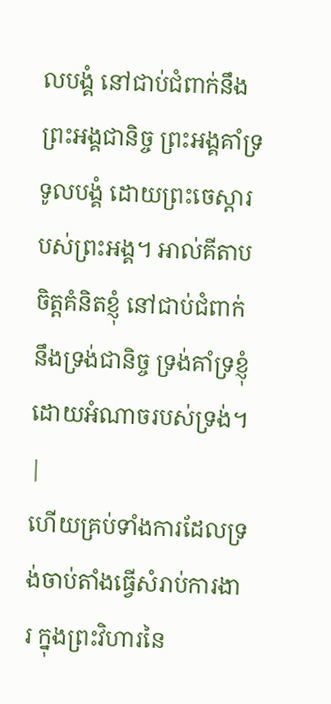លបង្គំ នៅជាប់ជំពាក់នឹងព្រះអង្គជានិច្ច ព្រះអង្គគាំទ្រទូលបង្គំ ដោយព្រះចេស្ដារបស់ព្រះអង្គ។ អាល់គីតាប ចិត្តគំនិតខ្ញុំ នៅជាប់ជំពាក់នឹងទ្រង់ជានិច្ច ទ្រង់គាំទ្រខ្ញុំ ដោយអំណាចរបស់ទ្រង់។ |
ហើយគ្រប់ទាំងការដែលទ្រង់ចាប់តាំងធ្វើសំរាប់ការងារ ក្នុងព្រះវិហារនៃ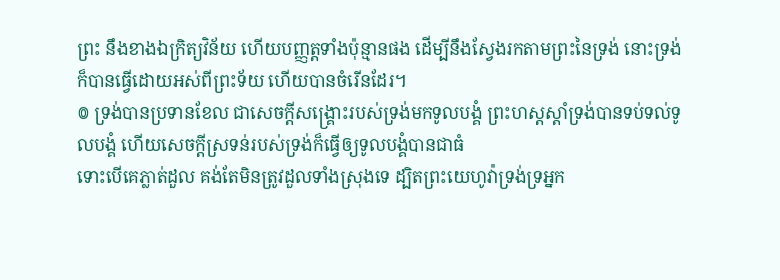ព្រះ នឹងខាងឯក្រិត្យវិន័យ ហើយបញ្ញត្តទាំងប៉ុន្មានផង ដើម្បីនឹងស្វែងរកតាមព្រះនៃទ្រង់ នោះទ្រង់ក៏បានធ្វើដោយអស់ពីព្រះទ័យ ហើយបានចំរើនដែរ។
៙ ទ្រង់បានប្រទានខែល ជាសេចក្ដីសង្គ្រោះរបស់ទ្រង់មកទូលបង្គំ ព្រះហស្តស្តាំទ្រង់បានទប់ទល់ទូលបង្គំ ហើយសេចក្ដីស្រទន់របស់ទ្រង់ក៏ធ្វើឲ្យទូលបង្គំបានជាធំ
ទោះបើគេភ្លាត់ដួល គង់តែមិនត្រូវដួលទាំងស្រុងទេ ដ្បិតព្រះយេហូវ៉ាទ្រង់ទ្រអ្នក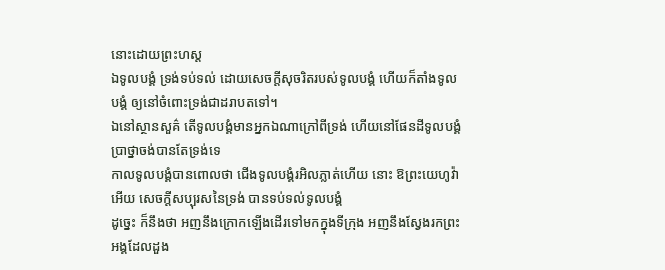នោះដោយព្រះហស្ត
ឯទូលបង្គំ ទ្រង់ទប់ទល់ ដោយសេចក្ដីសុចរិតរបស់ទូលបង្គំ ហើយក៏តាំងទូលបង្គំ ឲ្យនៅចំពោះទ្រង់ជាដរាបតទៅ។
ឯនៅស្ថានសួគ៌ តើទូលបង្គំមានអ្នកឯណាក្រៅពីទ្រង់ ហើយនៅផែនដីទូលបង្គំប្រាថ្នាចង់បានតែទ្រង់ទេ
កាលទូលបង្គំបានពោលថា ជើងទូលបង្គំរអិលភ្លាត់ហើយ នោះ ឱព្រះយេហូវ៉ាអើយ សេចក្ដីសប្បុរសនៃទ្រង់ បានទប់ទល់ទូលបង្គំ
ដូច្នេះ ក៏នឹងថា អញនឹងក្រោកឡើងដើរទៅមកក្នុងទីក្រុង អញនឹងស្វែងរកព្រះអង្គដែលដួង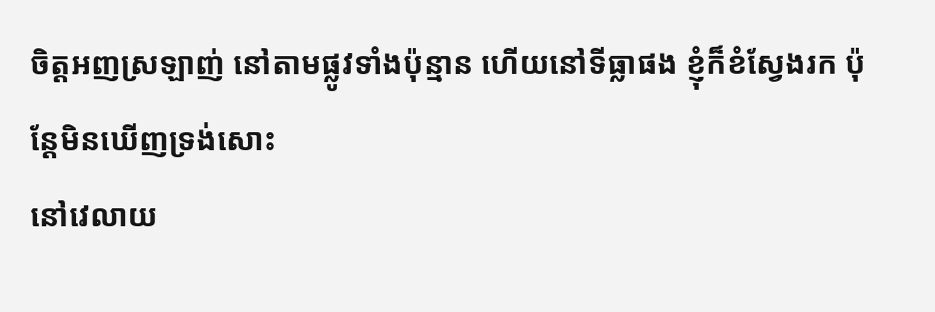ចិត្តអញស្រឡាញ់ នៅតាមផ្លូវទាំងប៉ុន្មាន ហើយនៅទីធ្លាផង ខ្ញុំក៏ខំស្វែងរក ប៉ុន្តែមិនឃើញទ្រង់សោះ
នៅវេលាយ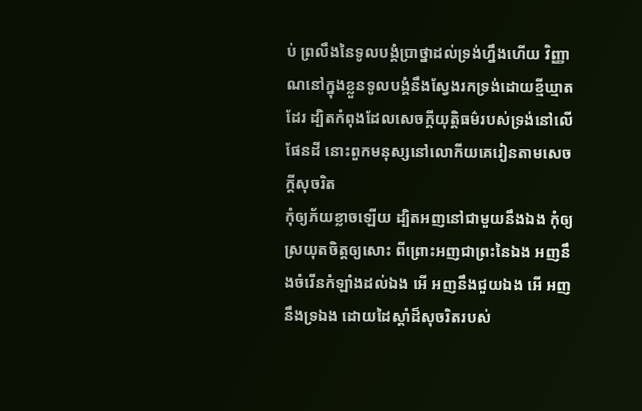ប់ ព្រលឹងនៃទូលបង្គំប្រាថ្នាដល់ទ្រង់ហ្នឹងហើយ វិញ្ញាណនៅក្នុងខ្លួនទូលបង្គំនឹងស្វែងរកទ្រង់ដោយខ្មីឃ្មាតដែរ ដ្បិតកំពុងដែលសេចក្ដីយុត្តិធម៌របស់ទ្រង់នៅលើផែនដី នោះពួកមនុស្សនៅលោកីយគេរៀនតាមសេចក្ដីសុចរិត
កុំឲ្យភ័យខ្លាចឡើយ ដ្បិតអញនៅជាមួយនឹងឯង កុំឲ្យស្រយុតចិត្តឲ្យសោះ ពីព្រោះអញជាព្រះនៃឯង អញនឹងចំរើនកំឡាំងដល់ឯង អើ អញនឹងជួយឯង អើ អញនឹងទ្រឯង ដោយដៃស្តាំដ៏សុចរិតរបស់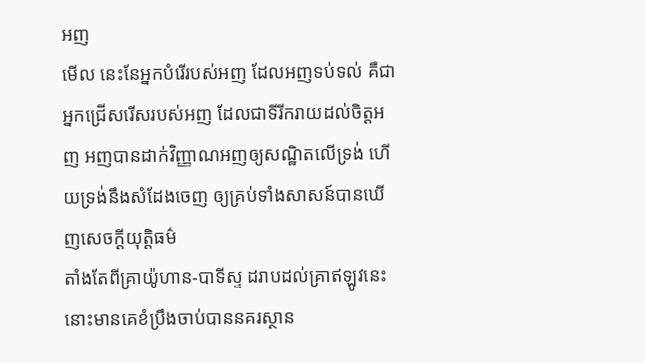អញ
មើល នេះនែអ្នកបំរើរបស់អញ ដែលអញទប់ទល់ គឺជាអ្នកជ្រើសរើសរបស់អញ ដែលជាទីរីករាយដល់ចិត្តអញ អញបានដាក់វិញ្ញាណអញឲ្យសណ្ឋិតលើទ្រង់ ហើយទ្រង់នឹងសំដែងចេញ ឲ្យគ្រប់ទាំងសាសន៍បានឃើញសេចក្ដីយុត្តិធម៌
តាំងតែពីគ្រាយ៉ូហាន-បាទីស្ទ ដរាបដល់គ្រាឥឡូវនេះ នោះមានគេខំប្រឹងចាប់បាននគរស្ថាន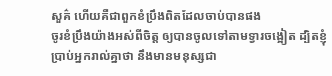សួគ៌ ហើយគឺជាពួកខំប្រឹងពិតដែលចាប់បានផង
ចូរខំប្រឹងយ៉ាងអស់ពីចិត្ត ឲ្យបានចូលទៅតាមទ្វារចង្អៀត ដ្បិតខ្ញុំប្រាប់អ្នករាល់គ្នាថា នឹងមានមនុស្សជា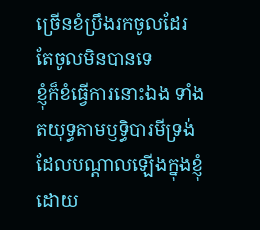ច្រើនខំប្រឹងរកចូលដែរ តែចូលមិនបានទេ
ខ្ញុំក៏ខំធ្វើការនោះឯង ទាំងតយុទ្ធតាមឫទ្ធិបារមីទ្រង់ ដែលបណ្តាលឡើងក្នុងខ្ញុំដោយ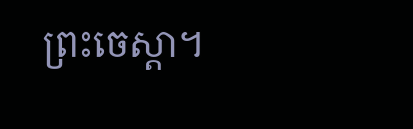ព្រះចេស្តា។